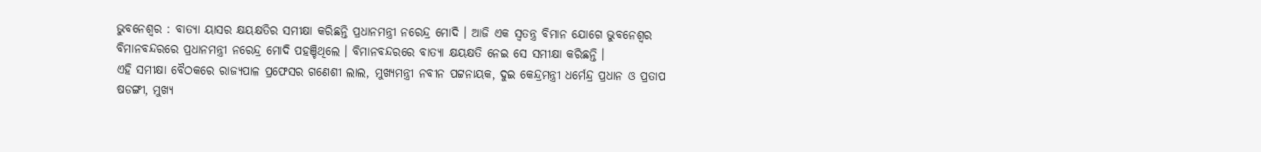ଭୁବନେଶ୍ୱର : ବାତ୍ୟା ୟାସର କ୍ଷୟକ୍ଷତିର ସମୀକ୍ଷା କରିଛନ୍ତି ପ୍ରଧାନମନ୍ତ୍ରୀ ନରେନ୍ଦ୍ର ମୋଦି । ଆଜି ଏକ ସ୍ୱତନ୍ତ୍ର ବିମାନ ଯୋଗେ ଭୁବନେଶ୍ୱର ବିମାନବନ୍ଦରରେ ପ୍ରଧାନମନ୍ତ୍ରୀ ନରେନ୍ଦ୍ର ମୋଦି ପହଞ୍ଚିଥିଲେ । ବିମାନବନ୍ଦରରେ ବାତ୍ୟା କ୍ଷୟକ୍ଷତି ନେଇ ସେ ସମୀକ୍ଷା କରିଛନ୍ତି ।
ଏହି ସମୀକ୍ଷା ବୈଠକରେ ରାଜ୍ୟପାଳ ପ୍ରଫେସର ଗଣେଶୀ ଲାଲ, ମୁଖ୍ୟମନ୍ତ୍ରୀ ନବୀନ ପଟ୍ଟନାୟକ, ଦୁଇ କେନ୍ଦ୍ରମନ୍ତ୍ରୀ ଧର୍ମେନ୍ଦ୍ର ପ୍ରଧାନ ଓ ପ୍ରତାପ ଷଡଙ୍ଗୀ, ମୁଖ୍ୟ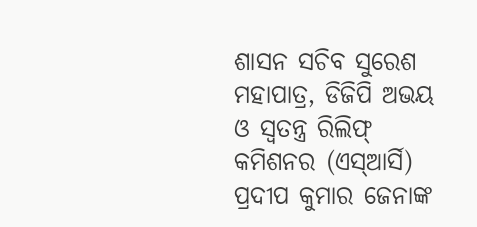ଶାସନ ସଚିବ ସୁରେଶ ମହାପାତ୍ର, ଡିଜିପି ଅଭୟ ଓ ସ୍ୱତନ୍ତ୍ର ରିଲିଫ୍ କମିଶନର (ଏସ୍ଆର୍ସି) ପ୍ରଦୀପ କୁମାର ଜେନାଙ୍କ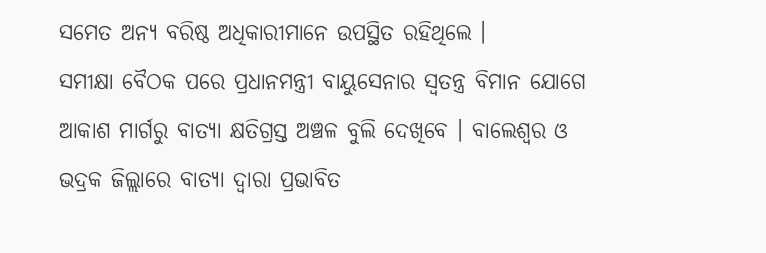ସମେତ ଅନ୍ୟ ବରିଷ୍ଠ ଅଧିକାରୀମାନେ ଉପସ୍ଥିତ ରହିଥିଲେ ।
ସମୀକ୍ଷା ବୈଠକ ପରେ ପ୍ରଧାନମନ୍ତ୍ରୀ ବାୟୁସେନାର ସ୍ୱତନ୍ତ୍ର ବିମାନ ଯୋଗେ ଆକାଶ ମାର୍ଗରୁ ବାତ୍ୟା କ୍ଷତିଗ୍ରସ୍ତ ଅଞ୍ଚଳ ବୁଲି ଦେଖିବେ । ବାଲେଶ୍ୱର ଓ ଭଦ୍ରକ ଜିଲ୍ଲାରେ ବାତ୍ୟା ଦ୍ୱାରା ପ୍ରଭାବିତ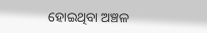ହୋଇଥିବା ଅଞ୍ଚଳ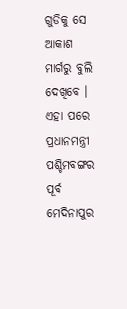ଗୁଡିକୁ ସେ ଆକାଶ ମାର୍ଗରୁ ବୁଲି ଦେଖିବେ ।
ଏହା ପରେ ପ୍ରଧାନମନ୍ତ୍ରୀ ପଶ୍ଚିମବଙ୍ଗର ପୂର୍ବ ମେଦିନାପୁର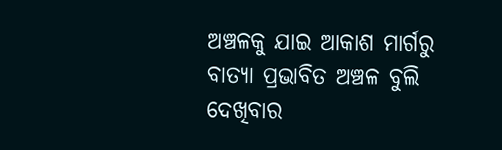ଅଞ୍ଚଳକୁ ଯାଇ ଆକାଶ ମାର୍ଗରୁ ବାତ୍ୟା ପ୍ରଭାବିତ ଅଞ୍ଚଳ ବୁଲି ଦେଖିବାର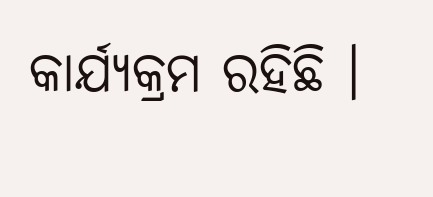କାର୍ଯ୍ୟକ୍ରମ ରହିଛି ।